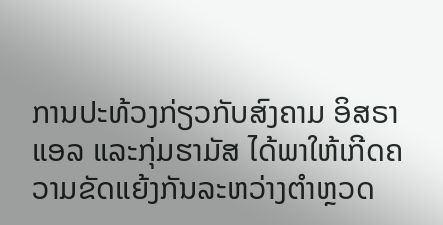ການປະທ້ວງກ່ຽວກັບສົງຄາມ ອິສຣາແອລ ແລະກຸ່ມຮາມັສ ໄດ້ພາໃຫ້ເກີດຄວາມຂັດແຍ້ງກັນລະຫວ່າງຕຳຫຼວດ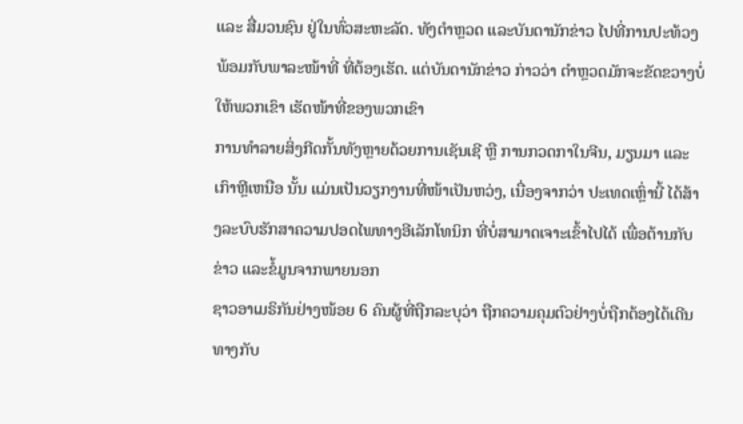ແລະ ສື່ມວນຊົນ ຢູ່ໃນທົ່ວສະຫະລັດ. ທັງຕຳຫຼວດ ແລະບັນດານັກຂ່າວ ໄປທີ່ການປະທ້ວງ ພ້ອມກັບພາລະໜ້າທີ່ ທີ່ຕ້ອງເຮັດ. ແຕ່ບັນດານັກຂ່າວ ກ່າວວ່າ ຕຳຫຼວດມັກຈະຂັດຂວາງບໍ່ໃຫ້ພວກເຂົາ ເຮັດໜ້າທີ່ຂອງພວກເຂົາ
ການທຳລາຍສິ່ງກີດກັ້ນທັງຫຼາຍດ້ວຍການເຊັນເຊີ ຫຼື ການກວດກາໃນຈີນ, ມຽນມາ ແລະເກົາຫຼີເຫນືອ ນັ້ນ ແມ່ນເປັນວຽກງານທີ່ໜ້າເປັນຫວ່ງ, ເນື່ອງຈາກວ່າ ປະເທດເຫຼົ່ານີ້ ໄດ້ສ້າງລະບົບຮັກສາຄວາມປອດໄພທາງອີເລັກໂທນິກ ທີ່ບໍ່ສາມາດເຈາະເຂົ້າໄປໄດ້ ເພື່ອຕ້ານກັບຂ່າວ ແລະຂໍ້ມູນຈາກພາຍນອກ
ຊາວອາເມຣິກັນຢ່າງໜ້ອຍ 6 ຄົນຜູ້ທີ່ຖືກລະບຸວ່າ ຖືກຄວາມຄຸມຕົວຢ່າງບໍ່ຖືກຕ້ອງໄດ້ເດີນທາງກັບ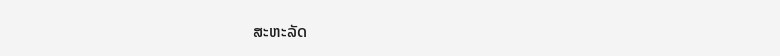ສະຫະລັດ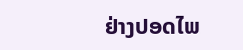ຢ່າງປອດໄພ